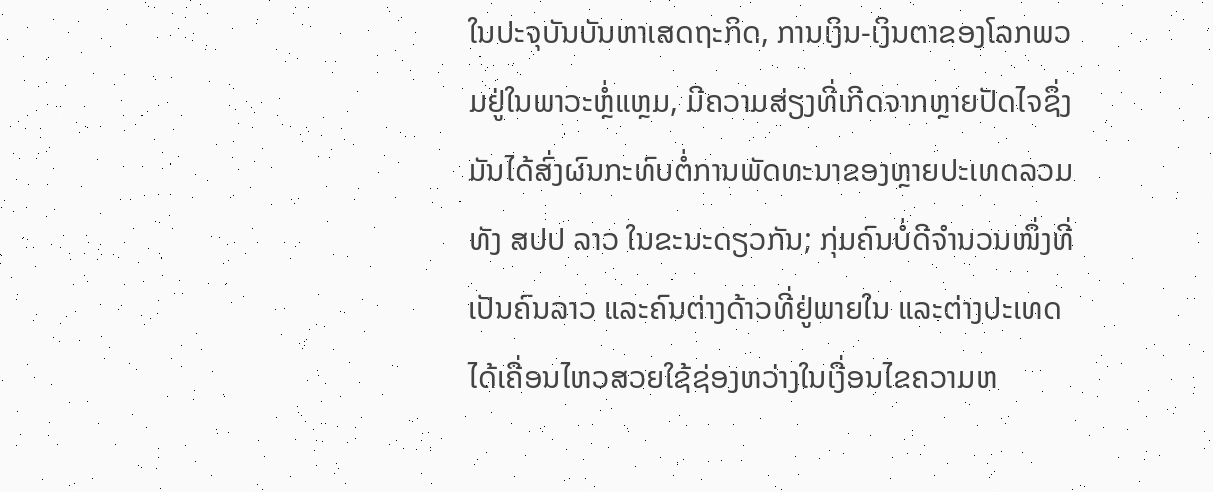ໃນປະຈຸບັນບັນຫາເສດຖະກິດ, ການເງິນ-ເງິນຕາຂອງໂລກພວມຢູ່ໃນພາວະຫຼໍ່ແຫຼມ, ມີຄວາມສ່ຽງທີ່ເກີດຈາກຫຼາຍປັດໄຈຊຶ່ງມັນໄດ້ສົ່ງຜົນກະທົບຕໍ່ການພັດທະນາຂອງຫຼາຍປະເທດລວມທັງ ສປປ ລາວ ໃນຂະນະດຽວກັນ; ກຸ່ມຄົນບໍ່ດີຈໍານວນໜຶ່ງທີ່ເປັນຄົນລາວ ແລະຄົນຕ່າງດ້າວທີ່ຢູ່ພາຍໃນ ແລະຕ່າງປະເທດໄດ້ເຄື່ອນໄຫວສວຍໃຊ້ຊ່ອງຫວ່າງໃນເງື່ອນໄຂຄວາມຫ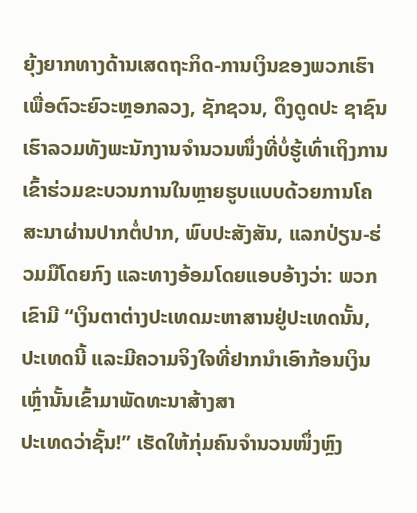ຍຸ້ງຍາກທາງດ້ານເສດຖະກິດ-ການເງິນຂອງພວກເຮົາເພື່ອຕົວະຍົວະຫຼອກລວງ, ຊັກຊວນ, ດຶງດູດປະ ຊາຊົນເຮົາລວມທັງພະນັກງານຈຳນວນໜຶ່ງທີ່ບໍ່ຮູ້ເທົ່າເຖິງການເຂົ້າຮ່ວມຂະບວນການໃນຫຼາຍຮູບແບບດ້ວຍການໂຄສະນາຜ່ານປາກຕໍ່ປາກ, ພົບປະສັງສັນ, ແລກປ່ຽນ-ຮ່ວມມືໂດຍກົງ ແລະທາງອ້ອມໂດຍແອບອ້າງວ່າ: ພວກເຂົາມີ “ເງິນຕາຕ່າງປະເທດມະຫາສານຢູ່ປະເທດນັ້ນ, ປະເທດນີ້ ແລະມີຄວາມຈິງໃຈທີ່ຢາກນໍາເອົາກ້ອນເງິນເຫຼົ່ານັ້ນເຂົ້າມາພັດທະນາສ້າງສາ
ປະເທດວ່າຊັ້ນ!” ເຮັດໃຫ້ກຸ່ມຄົນຈໍານວນໜຶ່ງຫຼົງ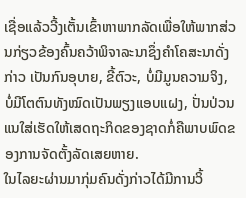ເຊື່ອແລ້ວວີ້ງເຕັ້ນເຂົ້າຫາພາກລັດເພື່ອໃຫ້ພາກສ່ວນກ່ຽວຂ້ອງຄົ້ນຄວ້າພິຈາລະນາຊຶ່ງຄໍາໂຄສະນາດັ່ງກ່າວ ເປັນກົນອຸບາຍ, ຂີ້ຕົວະ, ບໍ່ມີມູນຄວາມຈິງ, ບໍ່ມີໂຕຕົນທັງໝົດເປັນພຽງແອບແຝງ, ປັ່ນປ່ວນແນໃສ່ເຮັດໃຫ້ເສດຖະກິດຂອງຊາດກໍ່ຄືພາບພົດຂອງການຈັດຕັ້ງລັດເສຍຫາຍ.
ໃນໄລຍະຜ່ານມາກຸ່ມຄົນດັ່ງກ່າວໄດ້ມີການວິ້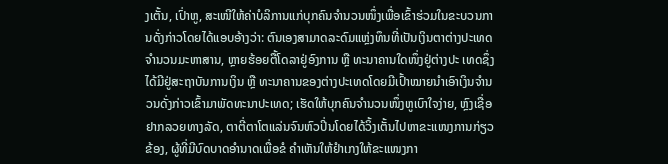ງເຕັ້ນ, ເປົ່າຫູ, ສະເໜີໃຫ້ຄ່າບໍລິການແກ່ບຸກຄົນຈໍານວນໜຶ່ງເພື່ອເຂົ້າຮ່ວມໃນຂະບວນການດັ່ງກ່າວໂດຍໄດ້ແອບອ້າງວ່າ: ຕົນເອງສາມາດລະດົມແຫຼ່ງທຶນທີ່ເປັນເງິນຕາຕ່າງປະເທດຈໍານວນມະຫາສານ, ຫຼາຍຮ້ອຍຕື້ໂດລາຢູ່ອົງການ ຫຼື ທະນາຄານໃດໜຶ່ງຢູ່ຕ່າງປະ ເທດຊຶ່ງໄດ້ມີຢູ່ສະຖາບັນການເງິນ ຫຼື ທະນາຄານຂອງຕ່າງປະເທດໂດຍມີເປົ້າໝາຍນໍາເອົາເງິນຈໍານວນດັ່ງກ່າວເຂົ້າມາພັດທະນາປະເທດ; ເຮັດໃຫ້ບຸກຄົນຈໍານວນໜຶ່ງຫູເບົາໃຈງ່າຍ, ຫຼົງເຊື່ອຢາກລວຍທາງລັດ, ຕາຕີ່ຕາໂຕແລ່ນຈົນຫົວປິ່ນໂດຍໄດ້ວິ້ງເຕັ້ນໄປຫາຂະແໜງການກ່ຽວຂ້ອງ, ຜູ້ທີ່ມີບົດບາດອໍານາດເພື່ອຂໍ ຄໍາເຫັນໃຫ້ຢໍາເກງໃຫ້ຂະແໜງກາ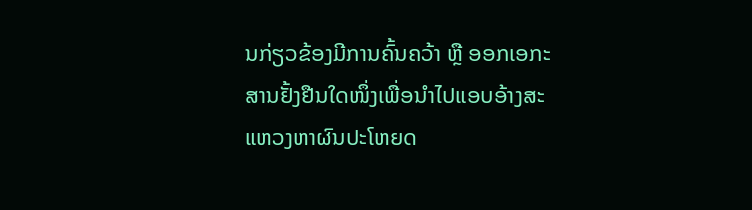ນກ່ຽວຂ້ອງມີການຄົ້ນຄວ້າ ຫຼື ອອກເອກະສານຢັ້ງຢືນໃດໜຶ່ງເພື່ອນຳໄປແອບອ້າງສະແຫວງຫາຜົນປະໂຫຍດ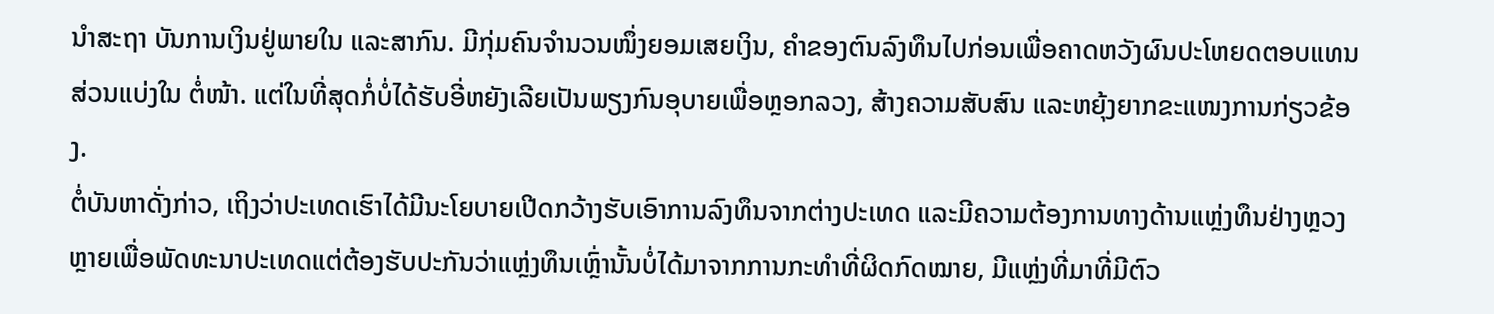ນໍາສະຖາ ບັນການເງິນຢູ່ພາຍໃນ ແລະສາກົນ. ມີກຸ່ມຄົນຈໍານວນໜຶ່ງຍອມເສຍເງິນ, ຄໍາຂອງຕົນລົງທຶນໄປກ່ອນເພື່ອຄາດຫວັງຜົນປະໂຫຍດຕອບແທນສ່ວນແບ່ງໃນ ຕໍ່ໜ້າ. ແຕ່ໃນທີ່ສຸດກໍ່ບໍ່ໄດ້ຮັບອີ່ຫຍັງເລີຍເປັນພຽງກົນອຸບາຍເພື່ອຫຼອກລວງ, ສ້າງຄວາມສັບສົນ ແລະຫຍຸ້ງຍາກຂະແໜງການກ່ຽວຂ້ອງ.
ຕໍ່ບັນຫາດັ່ງກ່າວ, ເຖິງວ່າປະເທດເຮົາໄດ້ມີນະໂຍບາຍເປີດກວ້າງຮັບເອົາການລົງທຶນຈາກຕ່າງປະເທດ ແລະມີຄວາມຕ້ອງການທາງດ້ານແຫຼ່ງທຶນຢ່າງຫຼວງ ຫຼາຍເພື່ອພັດທະນາປະເທດແຕ່ຕ້ອງຮັບປະກັນວ່າແຫຼ່ງທຶນເຫຼົ່ານັ້ນບໍ່ໄດ້ມາຈາກການກະທໍາທີ່ຜິດກົດໝາຍ, ມີແຫຼ່ງທີ່ມາທີ່ມີຕົວ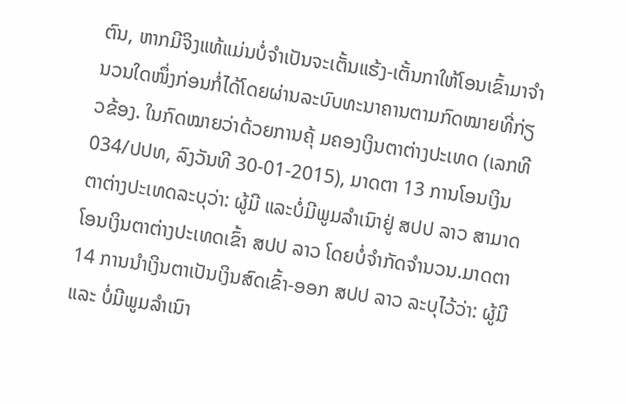ຕົນ, ຫາກມີຈິງແທ້ແມ່ນບໍ່ຈຳເປັນຈະເຕັ້ນແຮ້ງ-ເຕັ້ນກາໃຫ້ໂອນເຂົ້າມາຈໍານວນໃດໜຶ່ງກ່ອນກໍ່ໄດ້ໂດຍຜ່ານລະບົບທະນາຄານຕາມກົດໝາຍທີ່ກ່ຽວຂ້ອງ. ໃນກົດໝາຍວ່າດ້ວຍການຄຸ້ ມຄອງເງິນຕາຕ່າງປະເທດ (ເລກທີ 034/ປປທ, ລົງວັນທີ 30-01-2015), ມາດຕາ 13 ການໂອນເງິນຕາຕ່າງປະເທດລະບຸວ່າ: ຜູ້ມີ ແລະບໍ່ມີພູມລໍາເນົາຢູ່ ສປປ ລາວ ສາມາດໂອນເງິນຕາຕ່າງປະເທດເຂົ້າ ສປປ ລາວ ໂດຍບໍ່ຈໍາກັດຈໍານວນ.ມາດຕາ 14 ການນໍາເງິນຕາເປັນເງິນສົດເຂົ້າ-ອອກ ສປປ ລາວ ລະບຸໄວ້ວ່າ: ຜູ້ມີ ແລະ ບໍ່ມີພູມລໍາເນົາ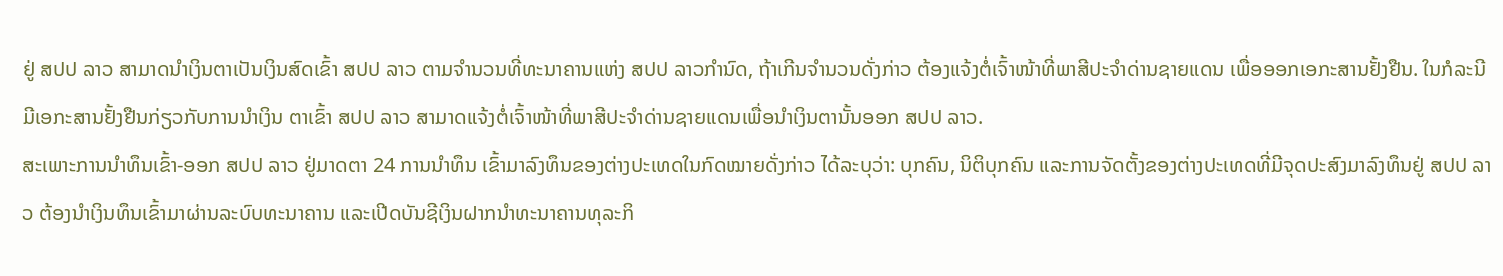ຢູ່ ສປປ ລາວ ສາມາດນໍາເງິນຕາເປັນເງິນສົດເຂົ້າ ສປປ ລາວ ຕາມຈໍານວນທີ່ທະນາຄານແຫ່ງ ສປປ ລາວກໍານົດ, ຖ້າເກີນຈໍານວນດັ່ງກ່າວ ຕ້ອງແຈ້ງຕໍ່ເຈົ້າໜ້າທີ່ພາສີປະຈໍາດ່ານຊາຍແດນ ເພື່ອອອກເອກະສານຢັ້ງຢືນ. ໃນກໍລະນີມີເອກະສານຢັ້ງຢືນກ່ຽວກັບການນຳເງິນ ຕາເຂົ້າ ສປປ ລາວ ສາມາດແຈ້ງຕໍ່ເຈົ້າໜ້າທີ່ພາສີປະຈໍາດ່ານຊາຍແດນເພື່ອນຳເງິນຕານັ້ນອອກ ສປປ ລາວ.
ສະເພາະການນຳທຶນເຂົ້າ-ອອກ ສປປ ລາວ ຢູ່ມາດຕາ 24 ການນຳທຶນ ເຂົ້າມາລົງທຶນຂອງຕ່າງປະເທດໃນກົດໝາຍດັ່ງກ່າວ ໄດ້ລະບຸວ່າ: ບຸກຄົນ, ນິຕິບຸກຄົນ ແລະການຈັດຕັ້ງຂອງຕ່າງປະເທດທີ່ມີຈຸດປະສົງມາລົງທຶນຢູ່ ສປປ ລາວ ຕ້ອງນຳເງິນທຶນເຂົ້າມາຜ່ານລະບົບທະນາຄານ ແລະເປີດບັນຊີເງິນຝາກນຳທະນາຄານທຸລະກິ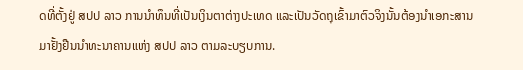ດທີ່ຕັ້ງຢູ່ ສປປ ລາວ ການນຳທຶນທີ່ເປັນເງິນຕາຕ່າງປະເທດ ແລະເປັນວັດຖຸເຂົ້າມາຕົວຈິງນັ້ນຕ້ອງນຳເອກະສານມາຢັ້ງຢືນນຳທະນາຄານແຫ່ງ ສປປ ລາວ ຕາມລະບຽບການ.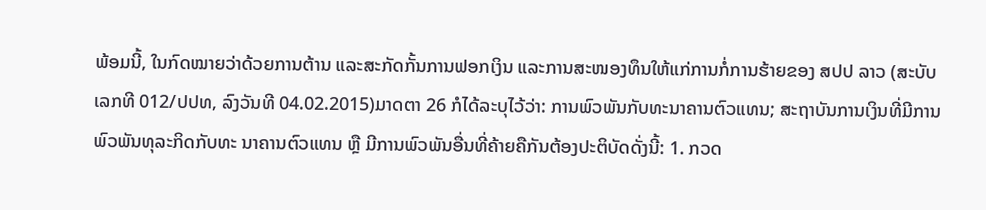ພ້ອມນີ້, ໃນກົດໝາຍວ່າດ້ວຍການຕ້ານ ແລະສະກັດກັ້ນການຟອກເງິນ ແລະການສະໜອງທຶນໃຫ້ແກ່ການກໍ່ການຮ້າຍຂອງ ສປປ ລາວ (ສະບັບເລກທີ 012/ປປທ, ລົງວັນທີ 04.02.2015)ມາດຕາ 26 ກໍໄດ້ລະບຸໄວ້ວ່າ: ການພົວພັນກັບທະນາຄານຕົວແທນ; ສະຖາບັນການເງິນທີ່ມີການພົວພັນທຸລະກິດກັບທະ ນາຄານຕົວແທນ ຫຼື ມີການພົວພັນອື່ນທີ່ຄ້າຍຄືກັນຕ້ອງປະຕິບັດດັ່ງນີ້: 1. ກວດ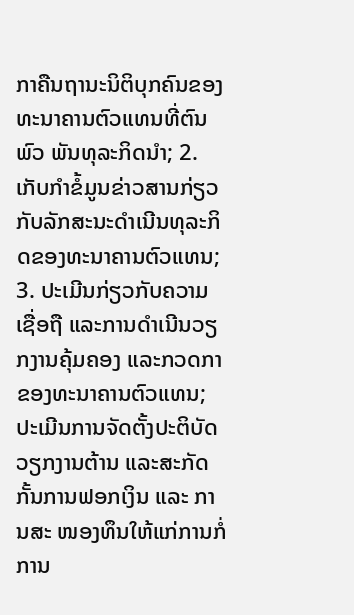ກາຄືນຖານະນິຕິບຸກຄົນຂອງທະນາຄານຕົວແທນທີ່ຕົນພົວ ພັນທຸລະກິດນຳ; 2. ເກັບກຳຂໍ້ມູນຂ່າວສານກ່ຽວກັບລັກສະນະດຳເນີນທຸລະກິດຂອງທະນາຄານຕົວແທນ; 3. ປະເມີນກ່ຽວກັບຄວາມເຊື່ອຖື ແລະການດໍາເນີນວຽກງານຄຸ້ມຄອງ ແລະກວດກາຂອງທະນາຄານຕົວແທນ; ປະເມີນການຈັດຕັ້ງປະຕິບັດວຽກງານຕ້ານ ແລະສະກັດກັ້ນການຟອກເງິນ ແລະ ການສະ ໜອງທຶນໃຫ້ແກ່ການກໍ່ການ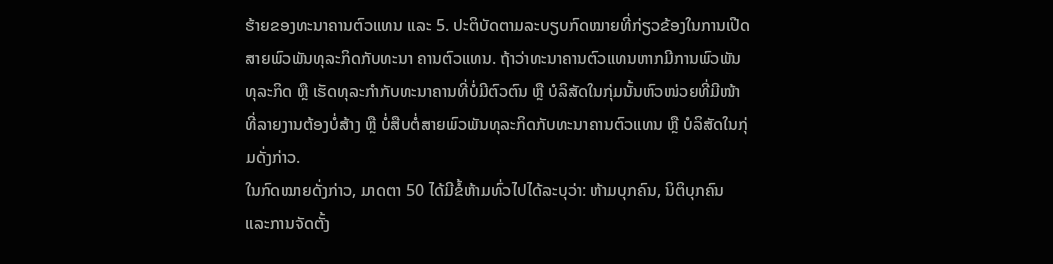ຮ້າຍຂອງທະນາຄານຕົວແທນ ແລະ 5. ປະຕິບັດຕາມລະບຽບກົດໝາຍທີ່ກ່ຽວຂ້ອງໃນການເປີດສາຍພົວພັນທຸລະກິດກັບທະນາ ຄານຕົວແທນ. ຖ້າວ່າທະນາຄານຕົວແທນຫາກມີການພົວພັນທຸລະກິດ ຫຼື ເຮັດທຸລະກໍາກັບທະນາຄານທີ່ບໍ່ມີຕົວຕົນ ຫຼື ບໍລິສັດໃນກຸ່ມນັ້ນຫົວໜ່ວຍທີ່ມີໜ້າ ທີ່ລາຍງານຕ້ອງບໍ່ສ້າງ ຫຼື ບໍ່ສືບຕໍ່ສາຍພົວພັນທຸລະກິດກັບທະນາຄານຕົວແທນ ຫຼື ບໍລິສັດໃນກຸ່ມດັ່ງກ່າວ.
ໃນກົດໝາຍດັ່ງກ່າວ, ມາດຕາ 50 ໄດ້ມີຂໍ້ຫ້າມທົ່ວໄປໄດ້ລະບຸວ່າ: ຫ້າມບຸກຄົນ, ນິຕິບຸກຄົນ ແລະການຈັດຕັ້ງ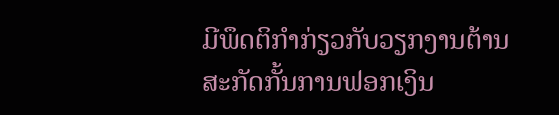ມີພຶດຕິກໍາກ່ຽວກັບວຽກງານຕ້ານສະກັດກັ້ນການຟອກເງິນ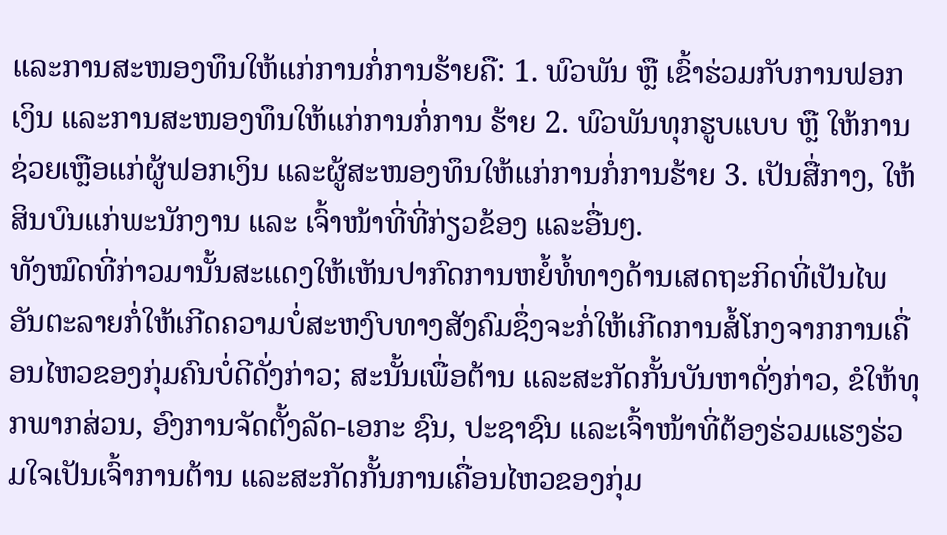ແລະການສະໜອງທຶນໃຫ້ແກ່ການກໍ່ການຮ້າຍຄື: 1. ພົວພັນ ຫຼື ເຂົ້າຮ່ວມກັບການຟອກເງິນ ແລະການສະໜອງທຶນໃຫ້ແກ່ການກໍ່ການ ຮ້າຍ 2. ພົວພັນທຸກຮູບແບບ ຫຼື ໃຫ້ການຊ່ວຍເຫຼືອແກ່ຜູ້ຟອກເງິນ ແລະຜູ້ສະໜອງທຶນໃຫ້ແກ່ການກໍ່ການຮ້າຍ 3. ເປັນສື່ກາງ, ໃຫ້ສິນບົນແກ່ພະນັກງານ ແລະ ເຈົ້າໜ້າທີ່ທີ່ກ່ຽວຂ້ອງ ແລະອື່ນໆ.
ທັງໝົດທີ່ກ່າວມານັ້ນສະແດງໃຫ້ເຫັນປາກົດການຫຍໍ້ທໍ້ທາງດ້ານເສດຖະກິດທີ່ເປັນໄພອັນຕະລາຍກໍ່ໃຫ້ເກີດຄວາມບໍ່ສະຫງົບທາງສັງຄົມຊຶ່ງຈະກໍ່ໃຫ້ເກີດການສໍ້ໂກງຈາກການເຄື່ອນໄຫວຂອງກຸ່ມຄົນບໍ່ດີດັ່ງກ່າວ; ສະນັ້ນເພື່ອຕ້ານ ແລະສະກັດກັ້ນບັນຫາດັ່ງກ່າວ, ຂໍໃຫ້ທຸກພາກສ່ວນ, ອົງການຈັດຕັ້ງລັດ-ເອກະ ຊົນ, ປະຊາຊົນ ແລະເຈົ້າໜ້າທີ່ຕ້ອງຮ່ວມແຮງຮ່ວມໃຈເປັນເຈົ້າການຕ້ານ ແລະສະກັດກັ້ນການເຄື່ອນໄຫວຂອງກຸ່ມ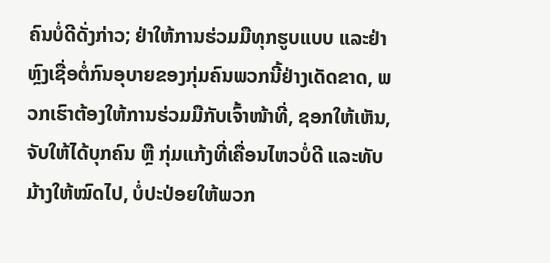ຄົນບໍ່ດີດັ່ງກ່າວ; ຢ່າໃຫ້ການຮ່ວມມືທຸກຮູບແບບ ແລະຢ່າຫຼົງເຊື່ອຕໍ່ກົນອຸບາຍຂອງກຸ່ມຄົນພວກນີ້ຢ່າງເດັດຂາດ, ພວກເຮົາຕ້ອງໃຫ້ການຮ່ວມມືກັບເຈົ້າໜ້າທີ່, ຊອກໃຫ້ເຫັນ, ຈັບໃຫ້ໄດ້ບຸກຄົນ ຫຼື ກຸ່ມແກ້ງທີ່ເຄື່ອນໄຫວບໍ່ດີ ແລະທັບມ້າງໃຫ້ໝົດໄປ, ບໍ່ປະປ່ອຍໃຫ້ພວກ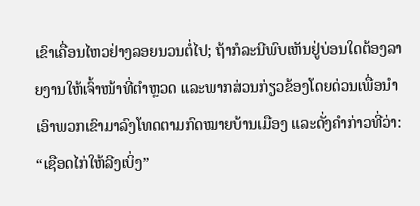ເຂົາເຄື່ອນໄຫວຢ່າງລອຍນວນຕໍ່ໄປ; ຖ້າກໍລະນີພົບເຫັນຢູ່ບ່ອນໃດຕ້ອງລາຍງານໃຫ້ເຈົ້າໜ້າທີ່ຕໍາຫຼວດ ແລະພາກສ່ວນກ່ຽວຂ້ອງໂດຍດ່ວນເພື່ອນໍາເອົາພວກເຂົາມາລົງໂທດຕາມກົດໝາຍບ້ານເມືອງ ແລະດັ່ງຄໍາກ່າວທີ່ວ່າ: “ເຊືອດໄກ່ໃຫ້ລີງເບິ່ງ”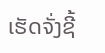ເຮັດຈັ່ງຊີ້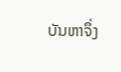ບັນຫາຈຶ່ງ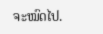ຈະໝົດໄປ.